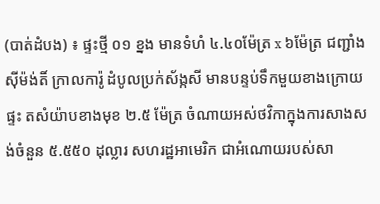(បាត់ដំបង) ៖ ផ្ទះថ្មី ០១ ខ្នង មានទំហំ ៤.៤០ម៉ែត្រ x ៦ម៉ែត្រ ជញ្ជាំងស៊ីម៉ង់តិ៍ ក្រាលការ៉ូ ដំបូលប្រក់ស័ង្កសី មានបន្ទប់ទឹកមួយខាងក្រោយផ្ទះ តសំយ៉ាបខាងមុខ ២.៥ ម៉ែត្រ ចំណាយអស់ថវិកាក្នុងការសាងសង់ចំនួន ៥.៥៥០ ដុល្លារ សហរដ្ឋអាមេរិក ជាអំណោយរបស់សា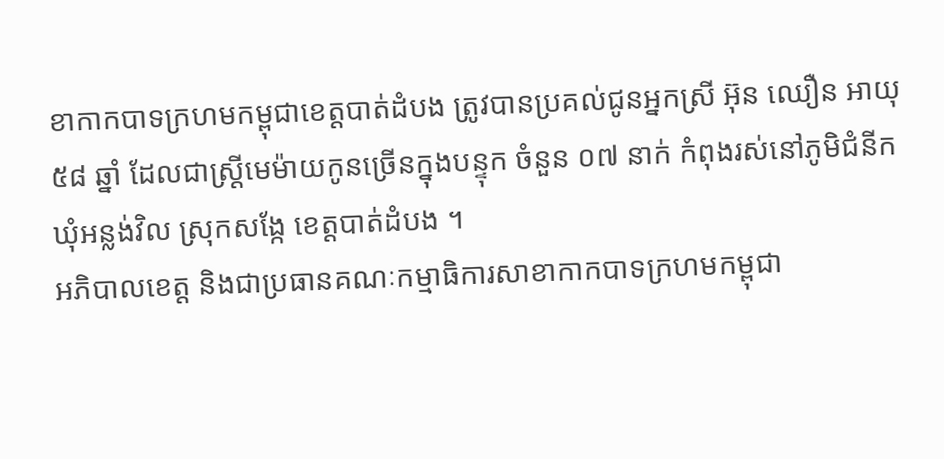ខាកាកបាទក្រហមកម្ពុជាខេត្តបាត់ដំបង ត្រូវបានប្រគល់ជូនអ្នកស្រី អ៊ុន ឈឿន អាយុ ៥៨ ឆ្នាំ ដែលជាស្រ្តីមេម៉ាយកូនច្រើនក្នុងបន្ទុក ចំនួន ០៧ នាក់ កំពុងរស់នៅភូមិជំនីក ឃុំអន្លង់វិល ស្រុកសង្កែ ខេត្តបាត់ដំបង ។
អភិបាលខេត្ត និងជាប្រធានគណៈកម្មាធិការសាខាកាកបាទក្រហមកម្ពុជា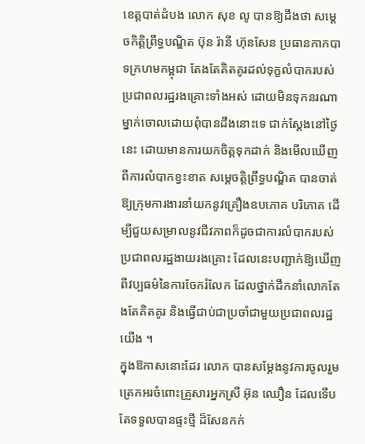ខេត្តបាត់ដំបង លោក សុខ លូ បានឱ្យដឹងថា សម្តេចកិត្តិព្រឹទ្ធបណ្ឌិត ប៊ុន រ៉ានី ហ៊ុនសែន ប្រធានកាកបាទក្រហមកម្ពុជា តែងតែគិតគូរដល់ទុក្ខលំបាករបស់ប្រជាពលរដ្ឋរងគ្រោះទាំងអស់ ដោយមិនទុកនរណាម្នាក់ចោលដោយពុំបានដឹងនោះទេ ជាក់ស្តែងនៅថ្ងៃនេះ ដោយមានការយកចិត្តទុកដាក់ និងមើលឃើញពីការលំបាកខ្វះខាត សម្តេចត្តិព្រឹទ្ធបណ្ឌិត បានចាត់ឱ្យក្រុមការងារនាំយកនូវគ្រឿងឧបភោគ បរិភោគ ដើម្បីជួយសម្រាលនូវជីវភាពក៏ដូចជាការលំបាករបស់ប្រជាពលរដ្ឋងាយរងគ្រោះ ដែលនេះបញ្ជាក់ឱ្យឃើញពីវប្បធម៌នៃការចែករំលែក ដែលថ្នាក់ដឹកនាំលោកតែងតែគិតគូរ និងធ្វើជាប់ជាប្រចាំជាមួយប្រជាពលរដ្ឋយើង ។
ក្នុងឱកាសនោះដែរ លោក បានសម្តែងនូវការចូលរួមត្រេកអរចំពោះគ្រួសារអ្នកស្រី អ៊ុន ឈឿន ដែលទើបតែទទួលបានផ្ទះថ្មី ដ៏សែនកក់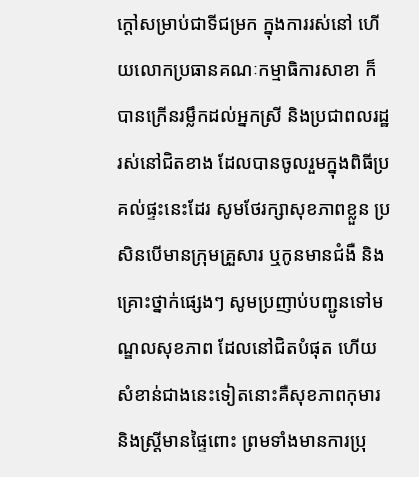ក្ដៅសម្រាប់ជាទីជម្រក ក្នុងការរស់នៅ ហើយលោកប្រធានគណៈកម្មាធិការសាខា ក៏បានក្រើនរម្លឹកដល់អ្នកស្រី និងប្រជាពលរដ្ឋរស់នៅជិតខាង ដែលបានចូលរួមក្នុងពិធីប្រគល់ផ្ទះនេះដែរ សូមថែរក្សាសុខភាពខ្លួន ប្រសិនបើមានក្រុមគ្រួសារ ឬកូនមានជំងឺ និងគ្រោះថ្នាក់ផ្សេងៗ សូមប្រញាប់បញ្ជូនទៅមណ្ឌលសុខភាព ដែលនៅជិតបំផុត ហើយសំខាន់ជាងនេះទៀតនោះគឺសុខភាពកុមារ និងស្ត្រីមានផ្ទៃពោះ ព្រមទាំងមានការប្រុ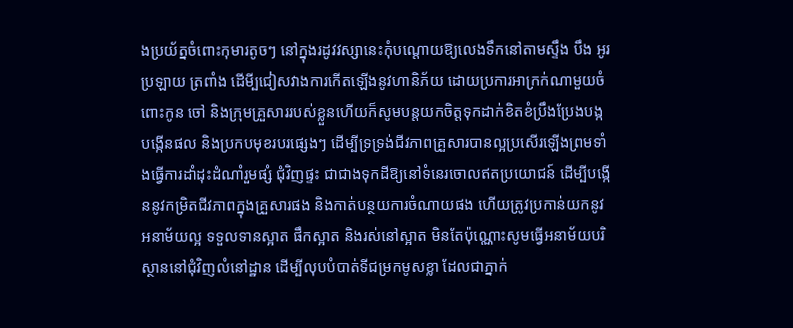ងប្រយ័ត្នចំពោះកុមារតូចៗ នៅក្នុងរដូវវស្សានេះកុំបណ្តោយឱ្យលេងទឹកនៅតាមស្ទឹង បឹង អូរ ប្រឡាយ ត្រពាំង ដើមី្បជៀសវាងការកើតឡើងនូវហានិភ័យ ដោយប្រការអាក្រក់ណាមួយចំពោះកូន ចៅ និងក្រុមគ្រួសាររបស់ខ្លួនហើយក៏សូមបន្តយកចិត្តទុកដាក់ខិតខំប្រឹងប្រែងបង្កបង្កើនផល និងប្រកបមុខរបរផ្សេងៗ ដើម្បីទ្រទ្រង់ជីវភាពគ្រួសារបានល្អប្រសើរឡើងព្រមទាំងធ្វើការដាំដុះដំណាំរួមផ្សំ ជុំវិញផ្ទះ ជាជាងទុកដីឱ្យនៅទំនេរចោលឥតប្រយោជន៍ ដើម្បីបង្កើននូវកម្រិតជីវភាពក្នុងគ្រួសារផង និងកាត់បន្ថយការចំណាយផង ហើយត្រូវប្រកាន់យកនូវអនាម័យល្អ ទទួលទានស្អាត ផឹកស្អាត និងរស់នៅស្អាត មិនតែប៉ុណ្ណោះសូមធ្វើអនាម័យបរិស្ថាននៅជុំវិញលំនៅដ្ឋាន ដើម្បីលុបបំបាត់ទីជម្រកមូសខ្លា ដែលជាភ្នាក់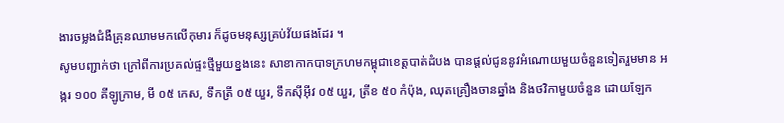ងារចម្លងជំងឺគ្រុនឈាមមកលើកុមារ ក៏ដូចមនុស្សគ្រប់វ័យផងដែរ ។
សូមបញ្ជាក់ថា ក្រៅពីការប្រគល់ផ្ទះថ្មីមួយខ្នងនេះ សាខាកាកបាទក្រហមកម្ពុជាខេត្តបាត់ដំបង បានផ្តល់ជូននូវអំណោយមួយចំនួនទៀតរួមមាន អង្ករ ១០០ គីឡូក្រាម, មី ០៥ កេស, ទឹកត្រី ០៥ យួរ, ទឹកស៊ីអ៊ីវ ០៥ យួរ, ត្រីខ ៥០ កំប៉ុង, ឈុតគ្រឿងចានឆ្នាំង និងថវិកាមួយចំនួន ដោយឡែក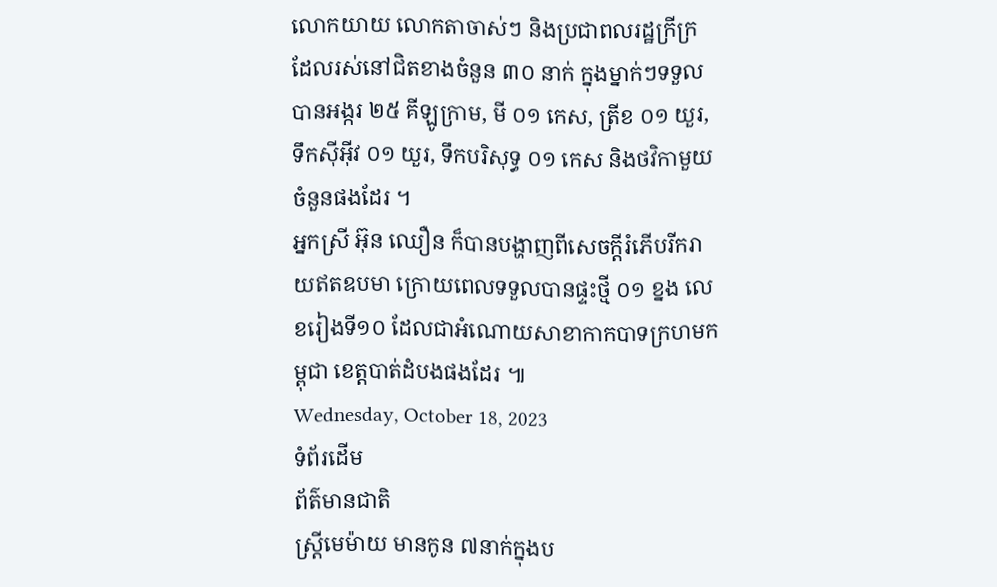លោកយាយ លោកតាចាស់ៗ និងប្រជាពលរដ្ឋក្រីក្រ ដែលរស់នៅជិតខាងចំនួន ៣០ នាក់ ក្នុងម្នាក់ៗទទួលបានអង្ករ ២៥ គីឡូក្រាម, មី ០១ កេស, ត្រីខ ០១ យួរ, ទឹកស៊ីអ៊ីវ ០១ យួរ, ទឹកបរិសុទ្ធ ០១ កេស និងថវិកាមួយចំនួនផងដែរ ។
អ្នកស្រី អ៊ុន ឈឿន ក៏បានបង្ហាញពីសេចក្ដីរំភើបរីករាយឥតឧបមា ក្រោយពេលទទួលបានផ្ទះថ្មី ០១ ខ្នង លេខរៀងទី១០ ដែលជាអំណោយសាខាកាកបាទក្រហមកម្ពុជា ខេត្តបាត់ដំបងផងដែរ ៕
Wednesday, October 18, 2023
ទំព័រដើម
ព័ត៌មានជាតិ
ស្រ្តីមេម៉ាយ មានកូន ៧នាក់ក្នុងប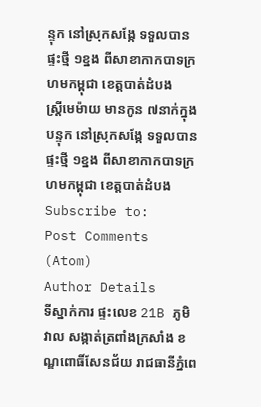ន្ទុក នៅស្រុកសង្កែ ទទួលបានផ្ទះថ្មី ១ខ្នង ពីសាខាកាកបាទក្រហមកម្ពុជា ខេត្តបាត់ដំបង
ស្រ្តីមេម៉ាយ មានកូន ៧នាក់ក្នុងបន្ទុក នៅស្រុកសង្កែ ទទួលបានផ្ទះថ្មី ១ខ្នង ពីសាខាកាកបាទក្រហមកម្ពុជា ខេត្តបាត់ដំបង
Subscribe to:
Post Comments (Atom)
Author Details
ទីស្នាក់ការ ផ្ទះលេខ 21B ភូមិវាល សង្កាត់ត្រពាំងក្រសាំង ខណ្ឌពោធិ៍សែនជ័យ រាជធានីភ្នំពេ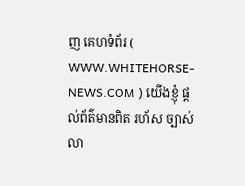ញ គេហទំព័រ ( WWW.WHITEHORSE-NEWS.COM ) យើងខ្ញុំ ផ្ដល់ព័ត៌មានពិត រហ័ស ច្បាស់លា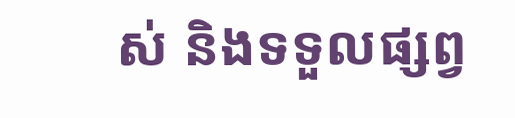ស់ និងទទួលផ្សព្វ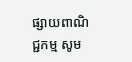ផ្សាយពាណិជ្ជកម្ម សូម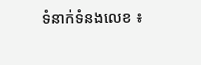ទំនាក់ទំនងលេខ ៖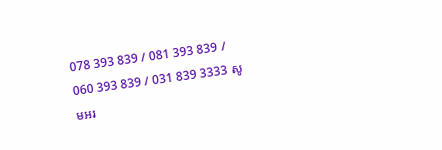078 393 839 / 081 393 839 / 060 393 839 / 031 839 3333 សូមអរ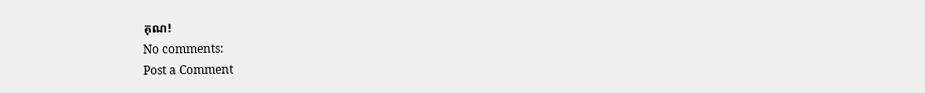គុណ!
No comments:
Post a Comment